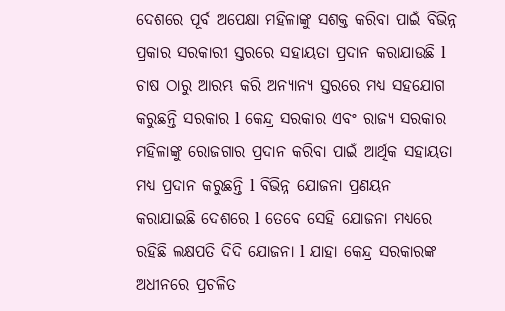ଦେଶରେ ପୂର୍ବ ଅପେକ୍ଷା ମହିଳାଙ୍କୁ ସଶକ୍ତ କରିବା ପାଇଁ ବିଭିନ୍ନ ପ୍ରକାର ସରକାରୀ ସ୍ତରରେ ସହାୟତା ପ୍ରଦାନ କରାଯାଉଛି l ଚାଷ ଠାରୁ ଆରମ୍ଭ କରି ଅନ୍ୟାନ୍ୟ ସ୍ତରରେ ମଧ୍ୟ ସହଯୋଗ କରୁଛନ୍ତି ସରକାର l କେନ୍ଦ୍ର ସରକାର ଏବଂ ରାଜ୍ୟ ସରକାର ମହିଳାଙ୍କୁ ରୋଜଗାର ପ୍ରଦାନ କରିବା ପାଇଁ ଆର୍ଥିକ ସହାୟତା ମଧ୍ୟ ପ୍ରଦାନ କରୁଛନ୍ତି l ବିଭିନ୍ନ ଯୋଜନା ପ୍ରଣୟନ କରାଯାଇଛି ଦେଶରେ l ତେବେ ସେହି ଯୋଜନା ମଧ୍ୟରେ ରହିଛି ଲକ୍ଷପତି ଦିଦି ଯୋଜନା l ଯାହା କେନ୍ଦ୍ର ସରକାରଙ୍କ ଅଧୀନରେ ପ୍ରଚଳିତ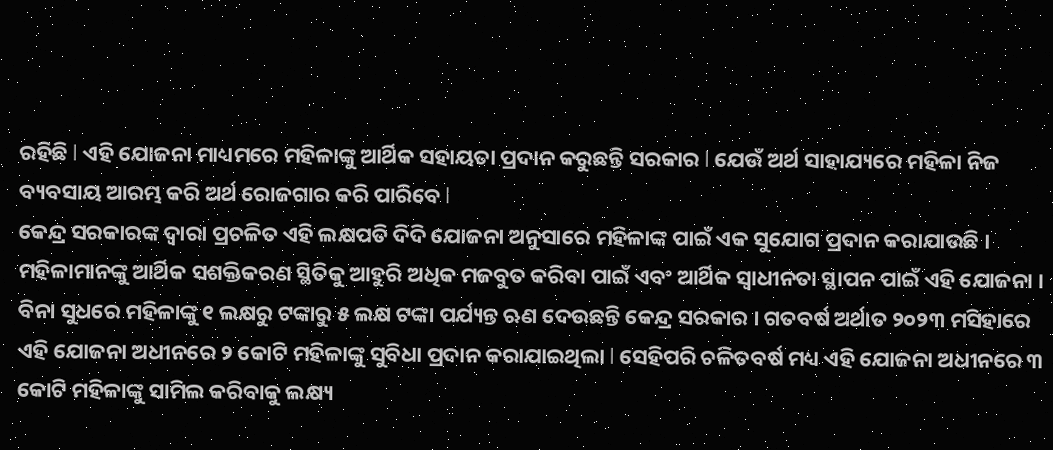ରହିଛି l ଏହି ଯୋଜନା ମାଧ୍ୟମରେ ମହିଳାଙ୍କୁ ଆର୍ଥିକ ସହାୟତା ପ୍ରଦାନ କରୁଛନ୍ତି ସରକାର l ଯେଉଁ ଅର୍ଥ ସାହାଯ୍ୟରେ ମହିଳା ନିଜ ବ୍ୟବସାୟ ଆରମ୍ଭ କରି ଅର୍ଥ ରୋଜଗାର କରି ପାରିବେ l
କେନ୍ଦ୍ର ସରକାରଙ୍କ ଦ୍ୱାରା ପ୍ରଚଳିତ ଏହି ଲକ୍ଷପତି ଦିଦି ଯୋଜନା ଅନୁସାରେ ମହିଳାଙ୍କ ପାଇଁ ଏକ ସୁଯୋଗ ପ୍ରଦାନ କରାଯାଉଛି । ମହିଳାମାନଙ୍କୁ ଆର୍ଥିକ ସଶକ୍ତିକରଣ ସ୍ଥିତିକୁ ଆହୁରି ଅଧିକ ମଜବୁତ କରିବା ପାଇଁ ଏବଂ ଆର୍ଥିକ ସ୍ୱାଧୀନତା ସ୍ଥାପନ ପାଇଁ ଏହି ଯୋଜନା । ବିନା ସୁଧରେ ମହିଳାଙ୍କୁ ୧ ଲକ୍ଷରୁ ଟଙ୍କାରୁ ୫ ଲକ୍ଷ ଟଙ୍କା ପର୍ଯ୍ୟନ୍ତ ଋଣ ଦେଉଛନ୍ତି କେନ୍ଦ୍ର ସରକାର । ଗତବର୍ଷ ଅର୍ଥାତ ୨୦୨୩ ମସିହାରେ ଏହି ଯୋଜନା ଅଧୀନରେ ୨ କୋଟି ମହିଳାଙ୍କୁ ସୁବିଧା ପ୍ରଦାନ କରାଯାଇଥିଲା l ସେହିପରି ଚଳିତବର୍ଷ ମଧ୍ୟ ଏହି ଯୋଜନା ଅଧୀନରେ ୩ କୋଟି ମହିଳାଙ୍କୁ ସାମିଲ କରିବାକୁ ଲକ୍ଷ୍ୟ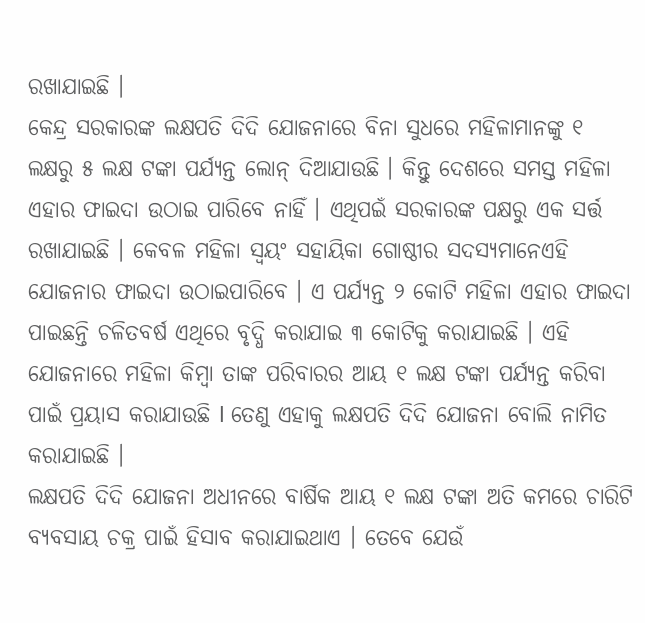ରଖାଯାଇଛି ।
କେନ୍ଦ୍ର ସରକାରଙ୍କ ଲକ୍ଷପତି ଦିଦି ଯୋଜନାରେ ବିନା ସୁଧରେ ମହିଳାମାନଙ୍କୁ ୧ ଲକ୍ଷରୁ ୫ ଲକ୍ଷ ଟଙ୍କା ପର୍ଯ୍ୟନ୍ତ ଲୋନ୍ ଦିଆଯାଉଛି । କିନ୍ତୁ ଦେଶରେ ସମସ୍ତ ମହିଳା ଏହାର ଫାଇଦା ଉଠାଇ ପାରିବେ ନାହିଁ । ଏଥିପଇଁ ସରକାରଙ୍କ ପକ୍ଷରୁ ଏକ ସର୍ତ୍ତ ରଖାଯାଇଛି । କେବଳ ମହିଳା ସ୍ୱୟଂ ସହାୟିକା ଗୋଷ୍ଠୀର ସଦସ୍ୟମାନେଏହି ଯୋଜନାର ଫାଇଦା ଉଠାଇପାରିବେ । ଏ ପର୍ଯ୍ୟନ୍ତ ୨ କୋଟି ମହିଳା ଏହାର ଫାଇଦା ପାଇଛନ୍ତି ଚଳିତବର୍ଷ ଏଥିରେ ବୃଦ୍ଧି କରାଯାଇ ୩ କୋଟିକୁ କରାଯାଇଛି । ଏହି ଯୋଜନାରେ ମହିଳା କିମ୍ବା ତାଙ୍କ ପରିବାରର ଆୟ ୧ ଲକ୍ଷ ଟଙ୍କା ପର୍ଯ୍ୟନ୍ତ କରିବା ପାଇଁ ପ୍ରୟାସ କରାଯାଉଛି l ତେଣୁ ଏହାକୁ ଲକ୍ଷପତି ଦିଦି ଯୋଜନା ବୋଲି ନାମିତ କରାଯାଇଛି ।
ଲକ୍ଷପତି ଦିଦି ଯୋଜନା ଅଧୀନରେ ବାର୍ଷିକ ଆୟ ୧ ଲକ୍ଷ ଟଙ୍କା ଅତି କମରେ ଚାରିଟି ବ୍ୟବସାୟ ଚକ୍ର ପାଇଁ ହିସାବ କରାଯାଇଥାଏ । ତେବେ ଯେଉଁ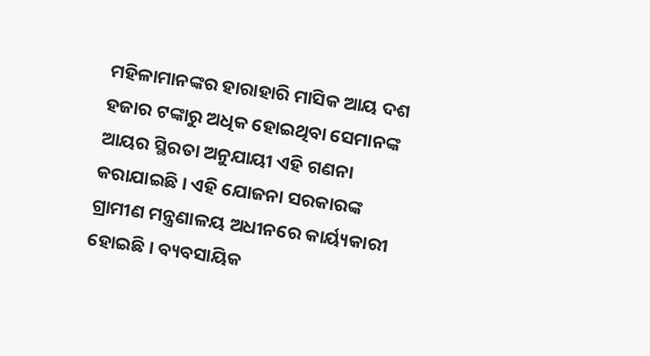ମହିଳାମାନଙ୍କର ହାରାହାରି ମାସିକ ଆୟ ଦଶ ହଜାର ଟଙ୍କାରୁ ଅଧିକ ହୋଇଥିବା ସେମାନଙ୍କ ଆୟର ସ୍ଥିରତା ଅନୁଯାୟୀ ଏହି ଗଣନା କରାଯାଇଛି । ଏହି ଯୋଜନା ସରକାରଙ୍କ ଗ୍ରାମୀଣ ମନ୍ତ୍ରଣାଳୟ ଅଧୀନରେ କାର୍ୟ୍ୟକାରୀ ହୋଇଛି । ବ୍ୟବସାୟିକ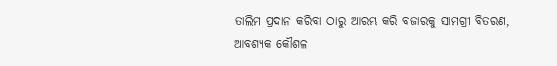ତାଲିମ ପ୍ରଦାନ କରିବା ଠାରୁ ଆରମ୍ଭ କରି ବଜାରକୁ ସାମଗ୍ରୀ ବିତରଣ, ଆବଶ୍ୟକ କୌଶଳ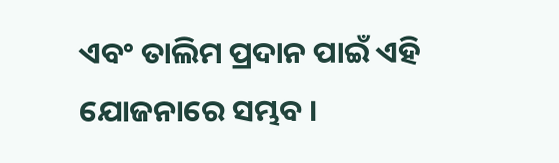ଏବଂ ତାଲିମ ପ୍ରଦାନ ପାଇଁ ଏହି ଯୋଜନାରେ ସମ୍ଭବ ।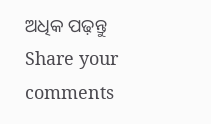ଅଧିକ ପଢ଼ନ୍ତୁ
Share your comments